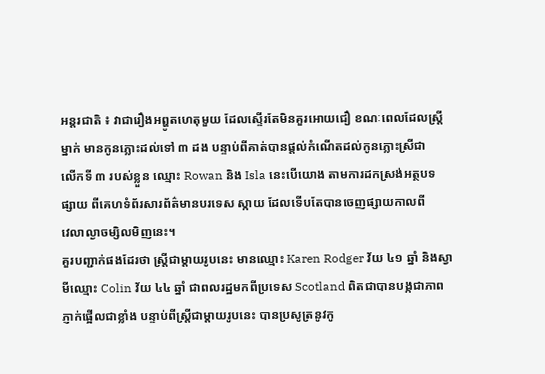អន្តរជាតិ ៖ វាជារឿងអព្ហូតហេតុមួយ ដែលស្ទើរតែមិនគួរអោយជឿ ខណៈពេលដែលស្រ្តី
ម្នាក់ មានកូនភ្លោះដល់ទៅ ៣ ដង បន្ទាប់ពីគាត់បានផ្តល់កំណើតដល់កូនភ្លោះស្រីជា
លើកទី ៣ របស់ខ្លួន ឈ្មោះ Rowan និង Isla នេះបើយោង តាមការដកស្រង់អត្ថបទ
ផ្សាយ ពីគេហទំព័រសារព័ត៌មានបរទេស ស្កាយ ដែលទើបតែបានចេញផ្សាយកាលពី
វេលាល្ងាចម្សិលមិញនេះ។
គួរបញ្ជាក់ផងដែរថា ស្រ្តីជាម្តាយរូបនេះ មានឈ្មោះ Karen Rodger វ័យ ៤១ ឆ្នាំ និងស្វា
មីឈ្មោះ Colin វ័យ ៤៤ ឆ្នាំ ជាពលរដ្ឋមកពីប្រទេស Scotland ពិតជាបានបង្កជាភាព
ភ្ញាក់ផ្អើលជាខ្លាំង បន្ទាប់ពីស្រ្តីជាម្តាយរូបនេះ បានប្រសូត្រនូវកូ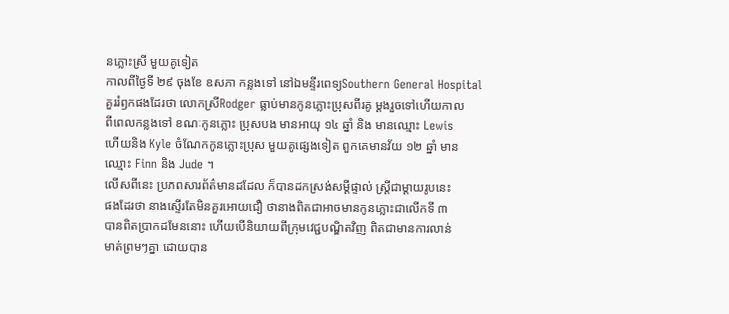នភ្លោះស្រី មួយគូទៀត
កាលពីថ្ងៃទី ២៩ ចុងខែ ឧសភា កន្លងទៅ នៅឯមន្ទីរពេទ្យSouthern General Hospital
គួររំឭកផងដែរថា លោកស្រីRodger ធ្លាប់មានកូនភ្លោះប្រុសពីរគូ ម្តងរួចទៅហើយកាល
ពីពេលកន្លងទៅ ខណៈកូនភ្លោះ ប្រុសបង មានអាយុ ១៤ ឆ្នាំ និង មានឈ្មោះ Lewis
ហើយនិង Kyle ចំណែកកូនភ្លោះប្រុស មួយគូផ្សេងទៀត ពួកគេមានវ័យ ១២ ឆ្នាំ មាន
ឈ្មោះ Finn និង Jude ។
លើសពីនេះ ប្រភពសារព័ត៌មានដដែល ក៏បានដកស្រង់សម្តីផ្ទាល់ ស្រ្តីជាម្តាយរូបនេះ
ផងដែរថា នាងស្ទើរតែមិនគួរអោយជឿ ថានាងពិតជាអាចមានកូនភ្លោះជាលើកទី ៣
បានពិតប្រាកដមែននោះ ហើយបើនិយាយពីក្រុមវេជ្ជបណ្ឌិតវិញ ពិតជាមានការលាន់
មាត់ព្រមៗគ្នា ដោយបាន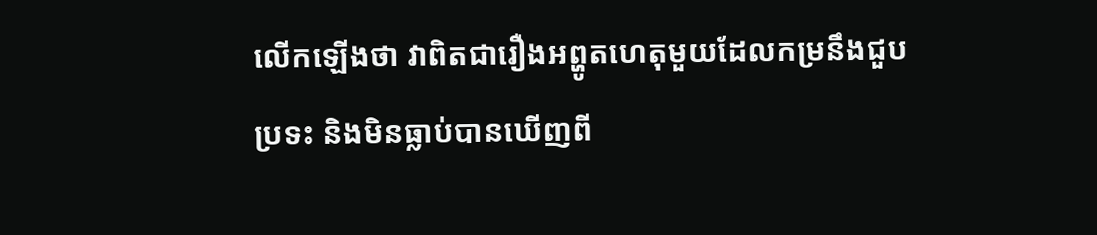លើកឡើងថា វាពិតជារឿងអព្ហូតហេតុមួយដែលកម្រនឹងជួប
ប្រទះ និងមិនធ្លាប់បានឃើញពី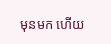មុនមក ហើយ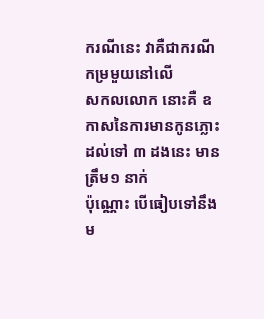ករណីនេះ វាគឺជាករណីកម្រមួយនៅលើ
សកលលោក នោះគឺ ឧកាសនៃការមានកូនភ្លោះដល់ទៅ ៣ ដងនេះ មានត្រឹម១ នាក់
ប៉ុណ្ណោះ បើធៀបទៅនឹងម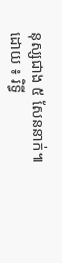នុស្សជាង ៥ សែននាក់៕
ដោយ ៖ រិទ្ធី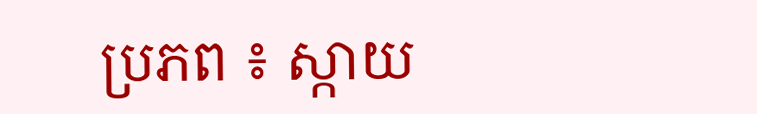ប្រភព ៖ ស្កាយ